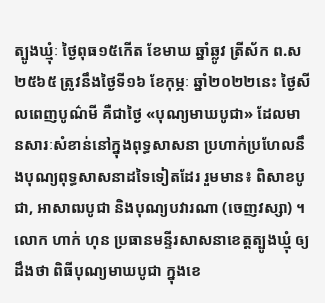ត្បូងឃ្មុំៈ ថ្ងៃពុធ១៥កើត ខែមាឃ ឆ្នាំឆ្លូវ ត្រីស័ក ព.ស ២៥៦៥ ត្រូវនឹងថ្ងៃទី១៦ ខែកុម្ភៈ ឆ្នាំ២០២២នេះ ថ្ងៃសីលពេញបូណ៌មី គឺជាថ្ងៃ «បុណ្យមាឃបូជា» ដែលមានសារៈសំខាន់នៅក្នុងពុទ្ធសាសនា ប្រហាក់ប្រហែលនឹងបុណ្យពុទ្ធសាសនាដទៃទៀតដែរ រួមមាន៖ ពិសាខបូជា, អាសាឍបូជា និងបុណ្យបវារណា (ចេញវស្សា) ។
លោក ហាក់ ហុន ប្រធានមន្ទីរសាសនាខេត្តត្បូងឃ្មុំ ឲ្យដឹងថា ពិធីបុណ្យមាឃបូជា ក្នុងខេ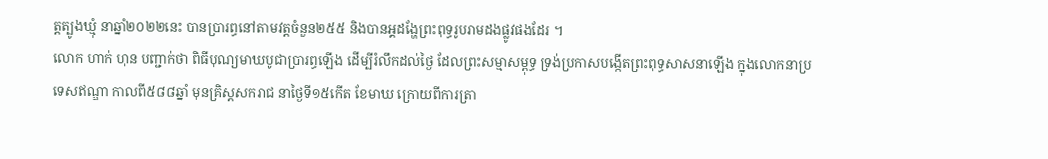ត្តត្បូងឃ្មុំ នាឆ្នាំ២០២២នេះ បានប្រារព្ធនៅតាមវត្តចំនួន២៥៥ និងបានអ្គដង្ហែព្រះពុទ្ធរូបរាមដងផ្លូវផងដែរ ។
លោក ហាក់ ហុន បញ្ជាក់ថា ពិធីបុណ្យមាឃបូជាប្រារព្ធឡើង ដើម្បីរំលឹកដល់ថៃ្ង ដែលព្រះសម្មាសម្ពុទ្ធ ទ្រង់ប្រកាសបង្កើតព្រះពុទ្ធសាសនាឡើង ក្នុងលោកនាប្រទេសឥណ្ឌា កាលពី៥៨៨ឆ្នាំ មុនគ្រិស្តសករាជ នាថៃ្ងទី១៥កើត ខែមាឃ ក្រោយពីការត្រា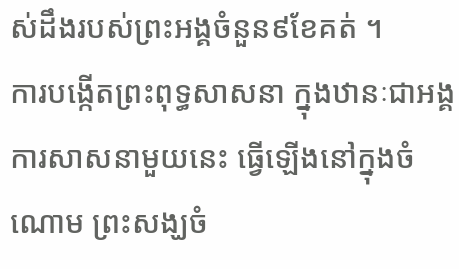ស់ដឹងរបស់ព្រះអង្គចំនួន៩ខែគត់ ។
ការបង្កើតព្រះពុទ្ធសាសនា ក្នុងឋានៈជាអង្គការសាសនាមួយនេះ ធ្វើឡើងនៅក្នុងចំណោម ព្រះសង្ឃចំ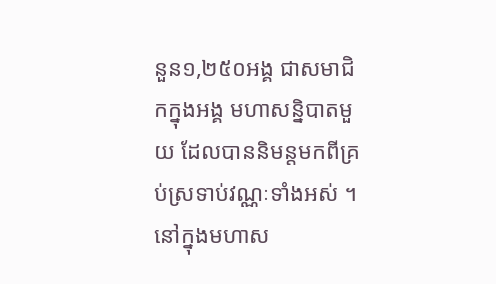នួន១,២៥០អង្គ ជាសមាជិកក្នុងអង្គ មហាសន្និបាតមួយ ដែលបាននិមន្តមកពីគ្រប់ស្រទាប់វណ្ណៈទាំងអស់ ។
នៅក្នុងមហាស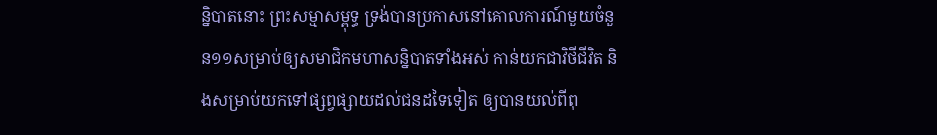ន្និបាតនោះ ព្រះសម្មាសម្ពុទ្ធ ទ្រង់បានប្រកាសនៅគោលការណ៍មួយចំនួន១១សម្រាប់ឲ្យសមាជិកមហាសន្និបាតទាំងអស់ កាន់យកជាវិថីជីវិត និងសម្រាប់យកទៅផ្សព្វផ្សាយដល់ជនដទៃទៀត ឲ្យបានយល់ពីពុ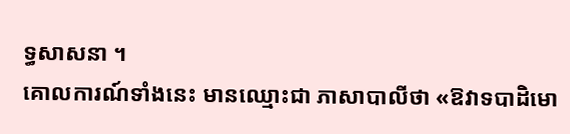ទ្ធសាសនា ។
គោលការណ៍ទាំងនេះ មានឈ្មោះជា ភាសាបាលីថា «ឱវាទបាដិមោ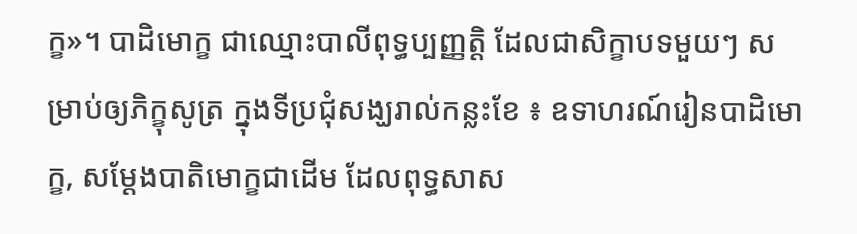ក្ខ»។ បាដិមោក្ខ ជាឈ្មោះបាលីពុទ្ធប្បញ្ញត្តិ ដែលជាសិក្ខាបទមួយៗ សម្រាប់ឲ្យភិក្ខុសូត្រ ក្នុងទីប្រជុំសង្ឃរាល់កន្លះខែ ៖ ឧទាហរណ៍រៀនបាដិមោក្ខ, សម្ដែងបាតិមោក្ខជាដើម ដែលពុទ្ធសាស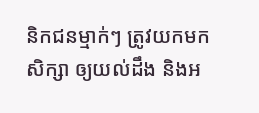និកជនម្មាក់ៗ ត្រូវយកមកសិក្សា ឲ្យយល់ដឹង និងអ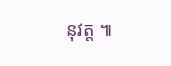នុវត្ត ៕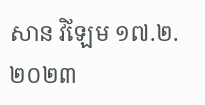សាន វិឡែម ១៧.២.២០២៣